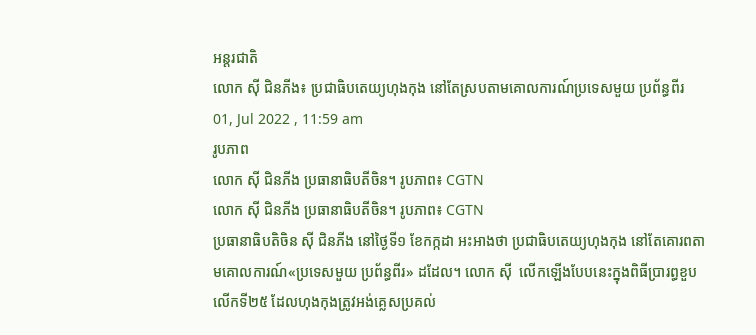អន្តរជាតិ
លោក ស៊ី ជិនភីង៖ ប្រជាធិបតេយ្យហុងកុង នៅតែស្របតាមគោលការណ៍ប្រទេសមួយ ប្រព័ន្ធពីរ
01, Jul 2022 , 11:59 am
រូបភាព
លោក ស៊ី ជិនភីង ប្រធានាធិបតីចិន។ រូបភាព៖ CGTN
លោក ស៊ី ជិនភីង ប្រធានាធិបតីចិន។ រូបភាព៖ CGTN
ប្រធានាធិបតិចិន ស៊ី ជិនភីង នៅថ្ងៃទី១ ខែកក្កដា អះអាងថា ប្រជាធិបតេយ្យហុងកុង នៅតែគោរពតាមគោលការណ៍«ប្រទេសមួយ ប្រព័ន្ធពីរ» ដដែល។ លោក ស៊ី  លើកឡើងបែបនេះក្នុងពិធីប្រារព្ធខួបលើកទី២៥ ដែលហុងកុងត្រូវអង់គ្លេសប្រគល់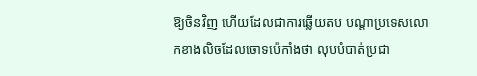ឱ្យចិនវិញ ហើយដែលជាការឆ្លើយតប បណ្តាប្រទេសលោកខាងលិចដែលចោទប៉េកាំងថា លុបបំបាត់ប្រជា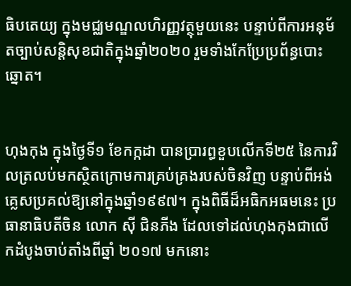ធិបតេយ្យ ក្នុងមជ្ឈមណ្ឌលហិរញ្ញវត្ថុមួយនេះ បន្ទាប់ពីការអនុម័តច្បាប់សន្តិសុខជាតិក្នុងឆ្នាំ២០២០ រួមទាំងកែប្រែប្រព័ន្ធបោះឆ្នោត។


ហុងកុង ក្នុងថ្ងៃទី១ ខែកក្កដា បានប្រារព្ធខួបលើកទី២៥ នៃការវិលត្រលប់មកស្ថិតក្រោមការគ្រប់គ្រងរបស់ចិនវិញ បន្ទាប់ពីអង់គ្លេសប្រគល់ឱ្យនៅក្នុងឆ្នាំ១៩៩៧។ ក្នុងពិធីដ៏អធិកអធមនេះ ប្រធានាធិបតីចិន លោក ស៊ី ជិនភីង ដែលទៅដល់ហុងកុងជាលើកដំបូងចាប់តាំងពីឆ្នាំ ២០១៧ មកនោះ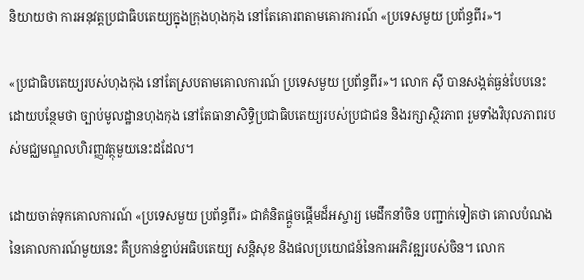និយាយថា ការអនុវត្តប្រជាធិបតេយ្យក្នុងក្រុងហុងកុង នៅតែគោរពតាមគោរការណ៍ «ប្រទេសមួយ ប្រព័ន្ធពីរ»។

«ប្រជាធិបតេយ្យរបស់ហុងកុង នៅតែស្របតាមគោលការណ៍ ប្រទេសមួយ ប្រព័ន្ធពីរ»។ លោក ស៊ី បានសង្កត់ធ្ងន់បែបនេះ ដោយបន្ថែមថា ច្បាប់មូលដ្ឋានហុងកុង នៅតែធានាសិទ្ធិប្រជាធិបតេយ្យរបស់ប្រជាជន និងរក្សាស្ថិរភាព រួមទាំងវិបុលភាពរបស់មជ្ឈមណ្ឌលហិរញ្ញវត្ថុមួយនេះដដែល។

ដោយចាត់ទុកគោលការណ៍ «ប្រទេសមួយ ប្រព័ន្ធពីរ» ជាគំនិតផ្តួចផ្តើមដ៏អស្ចារ្យ មេដឹកនាំចិន បញ្ជាក់ទៀតថា គោលបំណងនៃគោលការណ៍មួយនេះ គឺប្រកាន់ខ្ជាប់អធិបតេយ្យ សន្តិសុខ និងផលប្រយោជន៍នៃការអភិវឌ្ឍរបស់ចិន។ លោក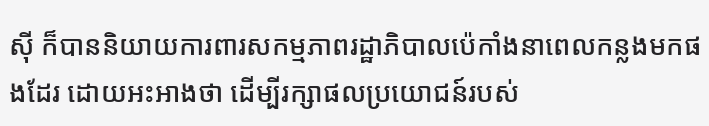ស៊ី ក៏បាននិយាយការពារសកម្មភាពរដ្ឋាភិបាលប៉េកាំងនាពេលកន្លងមកផងដែរ ដោយអះអាងថា ដើម្បីរក្សាផលប្រយោជន៍របស់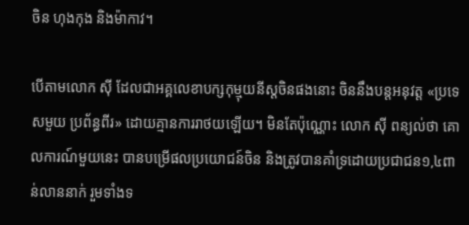ចិន ហុងកុង និងម៉ាកាវ។

បើតាមលោក ស៊ី ដែលជាអគ្គលេខាបក្សកុម្មុយនីស្តចិនផងនោះ ចិននឹងបន្តអនុវត្ត «ប្រទេសមួយ ប្រព័ន្ធពីរ» ដោយគ្មានការរាថយឡើយ។ មិនតែប៉ុណ្ណោះ លោក ស៊ី ពន្យល់ថា គោលការណ៍មួយនេះ បានបម្រើផលប្រយោជន៍ចិន និងត្រូវបានគាំទ្រដោយប្រជាជន១,៤ពាន់លាននាក់ រួមទាំងទ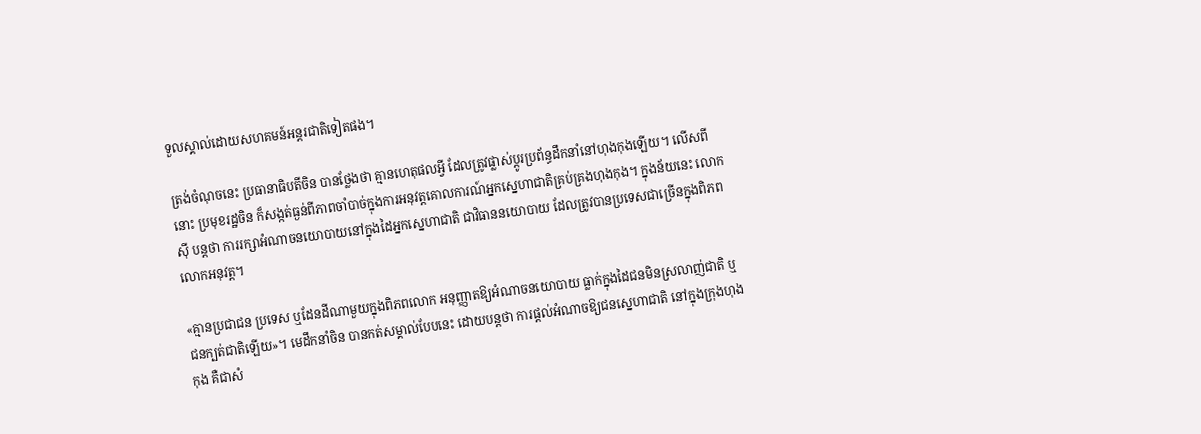ទួលស្គាល់ដោយសហគមន៍អន្តរជាតិទៀតផង។

ត្រង់ចំណុចនេះ ប្រធានាធិបតីចិន បានថ្លែងថា គ្មានហេតុផលអ្វី ដែលត្រូវផ្លាស់ប្តូរប្រព័ន្ធដឹកនាំនៅហុងកុងឡើយ។ លើសពីនោះ ប្រមុខរដ្ឋចិន ក៏សង្កត់ធ្ងន់ពីភាពចាំបាច់ក្នុងការអនុវត្តគោលការណ៍អ្នកស្នេហាជាតិគ្រប់គ្រងហុងកុង។ ក្នុងន័យនេះ លោក ស៊ី បន្តថា ការរក្សាអំណាចនយោបាយនៅក្នុងដៃអ្នកស្នេហាជាតិ ជាវិធាននយោបាយ ដែលត្រូវបានប្រទេសជាច្រើនក្នុងពិភពលោកអនុវត្ត។

«គ្មានប្រជាជន ប្រទេស ឬដែនដីណាមួយក្នុងពិភពលោក អនុញ្ញាតឱ្យអំណាចនយោបាយ ធ្លាក់ក្នុងដៃជនមិនស្រលាញ់ជាតិ ឬជនក្បត់ជាតិឡើយ»។ មេដឹកនាំចិន បានកត់សម្គាល់បែបនេះ ដោយបន្តថា ការផ្តល់អំណាចឱ្យជនស្នេហាជាតិ នៅក្នុងក្រុងហុងកុង គឺជាសំ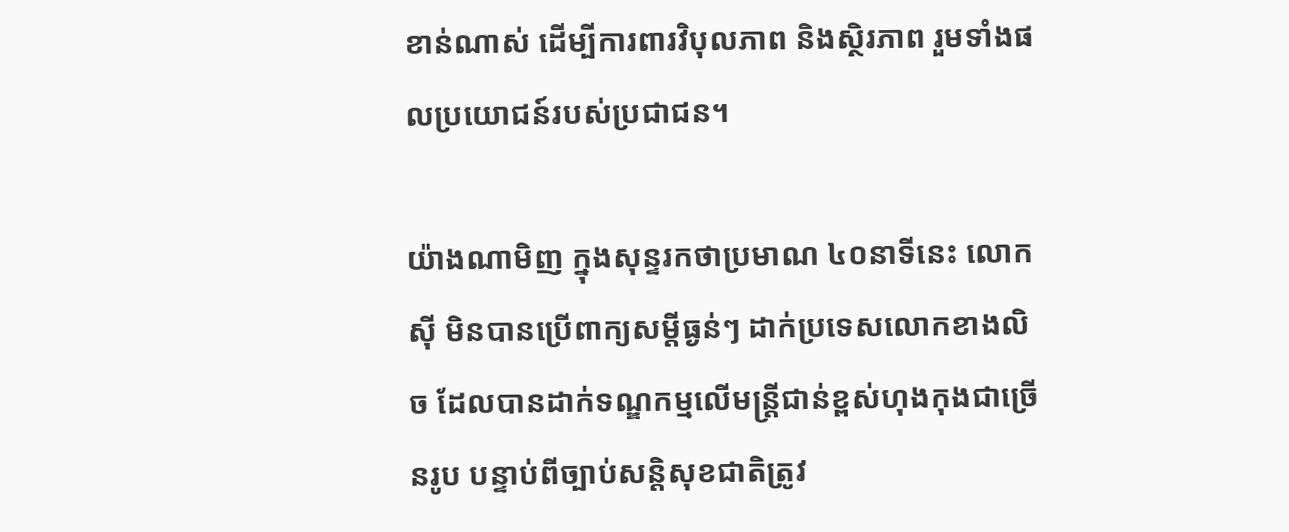ខាន់ណាស់ ដើម្បីការពារវិបុលភាព និងស្ថិរភាព រួមទាំងផលប្រយោជន៍របស់ប្រជាជន។

យ៉ាងណាមិញ ក្នុងសុន្ទរកថាប្រមាណ ៤០នាទីនេះ លោក ស៊ី មិនបានប្រើពាក្យសម្តីធ្ងន់ៗ ដាក់ប្រទេសលោកខាងលិច ដែលបានដាក់ទណ្ឌកម្មលើមន្រ្តីជាន់ខ្ពស់ហុងកុងជាច្រើនរូប បន្ទាប់ពីច្បាប់សន្តិសុខជាតិត្រូវ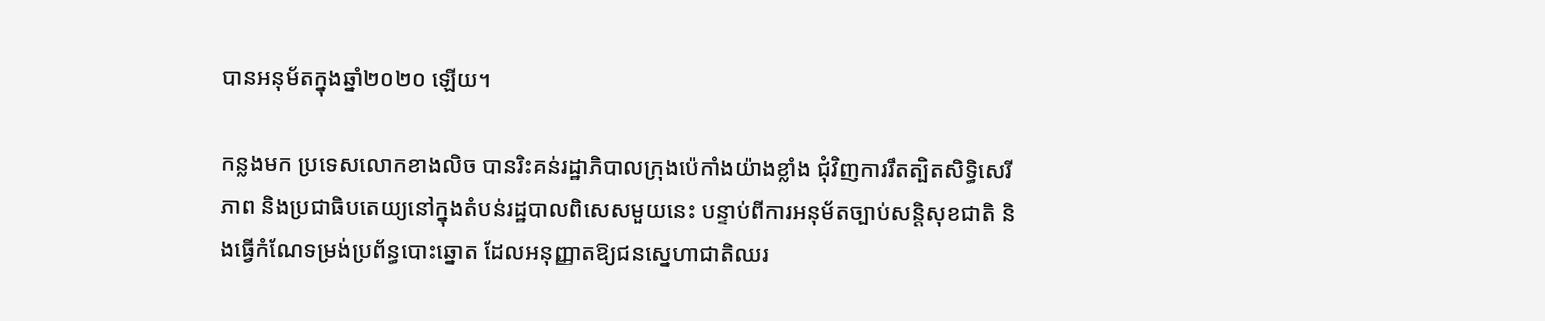បានអនុម័តក្នុងឆ្នាំ២០២០ ឡើយ។

កន្លងមក ប្រទេសលោកខាងលិច បានរិះគន់រដ្ឋាភិបាលក្រុងប៉េកាំងយ៉ាងខ្លាំង ជុំវិញការរឹតត្បិតសិទ្ធិសេរីភាព និងប្រជាធិបតេយ្យនៅក្នុងតំបន់រដ្ឋបាលពិសេសមួយនេះ បន្ទាប់ពីការអនុម័តច្បាប់សន្តិសុខជាតិ និងធ្វើកំណែទម្រង់ប្រព័ន្ធបោះឆ្នោត ដែលអនុញ្ញាតឱ្យជនស្នេហាជាតិឈរ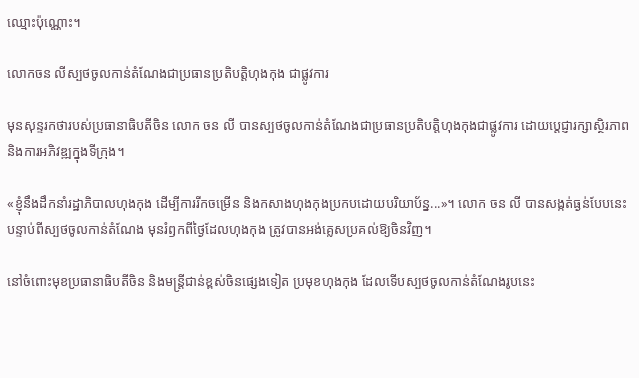ឈ្មោះប៉ុណ្ណោះ។

លោកចន លីស្បថចូលកាន់តំណែងជាប្រធានប្រតិបត្តិហុងកុង ជាផ្លូវការ

មុនសុន្ទរកថារបស់ប្រធានាធិបតីចិន លោក ចន លី បានស្បថចូលកាន់តំណែងជាប្រធានប្រតិបត្តិហុងកុងជាផ្លូវការ ដោយប្តេជ្ញារក្សាស្ថិរភាព និងការអភិវឌ្ឍក្នុងទីក្រុង។

«ខ្ញុំនឹងដឹកនាំរដ្ឋាភិបាលហុងកុង ដើម្បីការរីកចម្រើន និងកសាងហុងកុងប្រកបដោយបរិយាប័ន្ន...»។ លោក ចន លី បានសង្កត់ធ្ងន់បែបនេះ បន្ទាប់ពីស្បថចូលកាន់តំណែង មុនរំឭកពីថ្ងៃដែលហុងកុង ត្រូវបានអង់គ្លេសប្រគល់ឱ្យចិនវិញ។

នៅចំពោះមុខប្រធានាធិបតីចិន និងមន្រ្តីជាន់ខ្ពស់ចិនផ្សេងទៀត ប្រមុខហុងកុង ដែលទើបស្បថចូលកាន់តំណែងរូបនេះ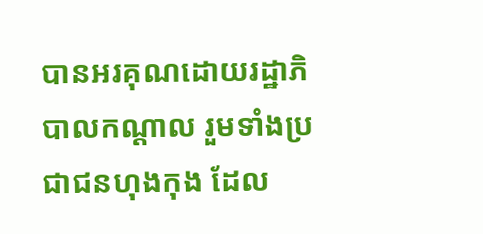បានអរគុណដោយរដ្ឋាភិបាលកណ្តាល រួមទាំងប្រជាជនហុងកុង ដែល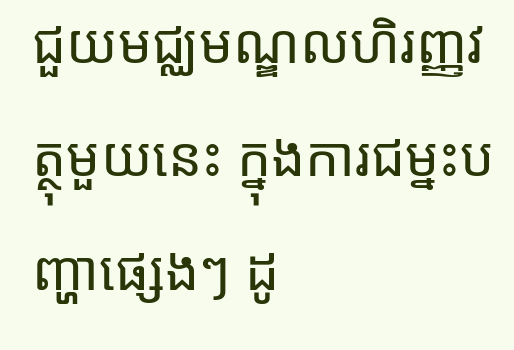ជួយមជ្ឈមណ្ឌលហិរញ្ញវត្ថុមួយនេះ ក្នុងការជម្នះបញ្ហាផ្សេងៗ ដូ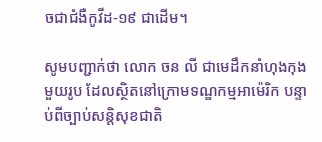ចជាជំងឺកូវីដ-១៩ ជាដើម។

សូមបញ្ជាក់ថា លោក ចន លី ជាមេដឹកនាំហុងកុងមួយរូប ដែលស្ថិតនៅក្រោមទណ្ឌកម្មអាម៉េរិក បន្ទាប់ពីច្បាប់សន្តិសុខជាតិ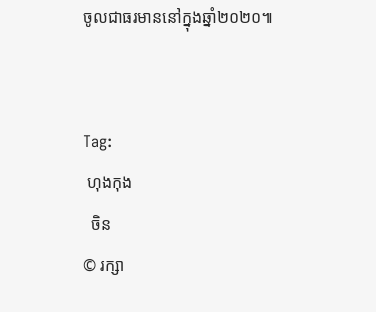ចូលជាធរមាននៅក្នុងឆ្នាំ២០២០៕


Tag:
 ហុងកុង
  ចិន
© រក្សា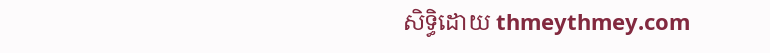សិទ្ធិដោយ thmeythmey.com